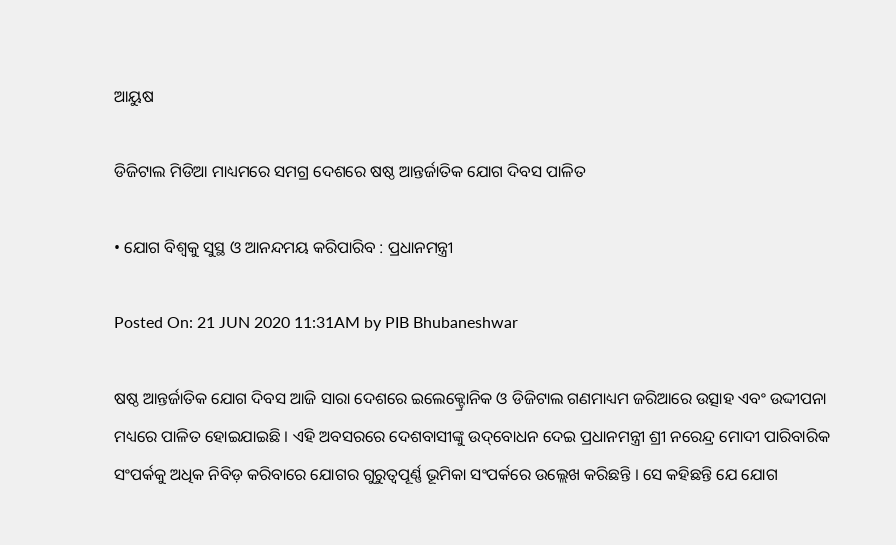ଆୟୁଷ

ଡିଜିଟାଲ ମିଡିଆ ମାଧ୍ୟମରେ ସମଗ୍ର ଦେଶରେ ଷଷ୍ଠ ଆନ୍ତର୍ଜାତିକ ଯୋଗ ଦିବସ ପାଳିତ

• ଯୋଗ ବିଶ୍ୱକୁ ସୁସ୍ଥ ଓ ଆନନ୍ଦମୟ କରିପାରିବ : ପ୍ରଧାନମନ୍ତ୍ରୀ

Posted On: 21 JUN 2020 11:31AM by PIB Bhubaneshwar

ଷଷ୍ଠ ଆନ୍ତର୍ଜାତିକ ଯୋଗ ଦିବସ ଆଜି ସାରା ଦେଶରେ ଇଲେକ୍ଟ୍ରୋନିକ ଓ ଡିଜିଟାଲ ଗଣମାଧ୍ୟମ ଜରିଆରେ ଉତ୍ସାହ ଏବଂ ଉଦ୍ଦୀପନା ମଧ୍ୟରେ ପାଳିତ ହୋଇଯାଇଛି । ଏହି ଅବସରରେ ଦେଶବାସୀଙ୍କୁ ଉଦ୍‌ବୋଧନ ଦେଇ ପ୍ରଧାନମନ୍ତ୍ରୀ ଶ୍ରୀ ନରେନ୍ଦ୍ର ମୋଦୀ ପାରିବାରିକ ସଂପର୍କକୁ ଅଧିକ ନିବିଡ଼ କରିବାରେ ଯୋଗର ଗୁରୁତ୍ୱପୂର୍ଣ୍ଣ ଭୂମିକା ସଂପର୍କରେ ଉଲ୍ଲେଖ କରିଛନ୍ତି । ସେ କହିଛନ୍ତି ଯେ ଯୋଗ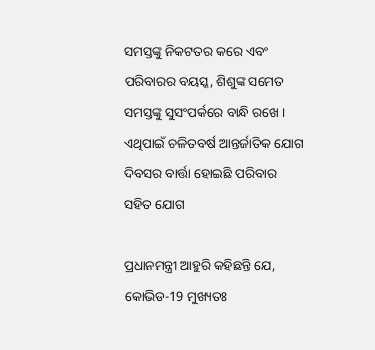ସମସ୍ତଙ୍କୁ ନିକଟତର କରେ ଏବଂ ପରିବାରର ବୟସ୍କ, ଶିଶୁଙ୍କ ସମେତ ସମସ୍ତଙ୍କୁ ସୁସଂପର୍କରେ ବାନ୍ଧି ରଖେ । ଏଥିପାଇଁ ଚଳିତବର୍ଷ ଆନ୍ତର୍ଜାତିକ ଯୋଗ ଦିବସର ବାର୍ତ୍ତା ହୋଇଛି ପରିବାର ସହିତ ଯୋଗ

ପ୍ରଧାନମନ୍ତ୍ରୀ ଆହୁରି କହିଛନ୍ତି ଯେ, କୋଭିଡ-19 ମୁଖ୍ୟତଃ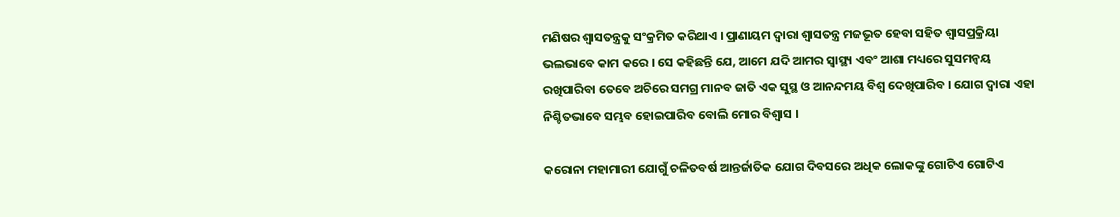ମଣିଷର ଶ୍ୱାସତନ୍ତ୍ରକୁ ସଂକ୍ରମିତ କରିଥାଏ । ପ୍ରାଣାୟମ ଦ୍ୱାରା ଶ୍ୱାସତନ୍ତ୍ର ମଜଭୂତ ହେବା ସହିତ ଶ୍ୱାସପ୍ରକ୍ରିୟା ଭଲଭାବେ କାମ କରେ । ସେ କହିଛନ୍ତି ଯେ, ଆମେ ଯଦି ଆମର ସ୍ୱାସ୍ଥ୍ୟ ଏବଂ ଆଶା ମଧ୍ୟରେ ସୁସମନ୍ୱୟ ରଖିପାରିବା ତେବେ ଅଚିରେ ସମଗ୍ର ମାନବ ଜାତି ଏକ ସୁସ୍ଥ ଓ ଆନନ୍ଦମୟ ବିଶ୍ୱ ଦେଖିପାରିବ । ଯୋଗ ଦ୍ୱାରା ଏହା ନିଶ୍ଚିତଭାବେ ସମ୍ଭବ ହୋଇପାରିବ ବୋଲି ମୋର ବିଶ୍ୱାସ ।

କରୋନା ମହାମାରୀ ଯୋଗୁଁ ଚଳିତବର୍ଷ ଆନ୍ତର୍ଜାତିକ ଯୋଗ ଦିବସରେ ଅଧିକ ଲୋକଙ୍କୁ ଗୋଟିଏ ଗୋଟିଏ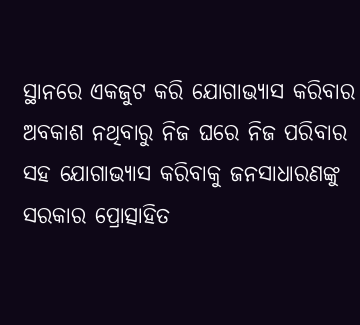ସ୍ଥାନରେ ଏକଜୁଟ କରି ଯୋଗାଭ୍ୟାସ କରିବାର ଅବକାଶ ନଥିବାରୁ ନିଜ ଘରେ ନିଜ ପରିବାର ସହ ଯୋଗାଭ୍ୟାସ କରିବାକୁ ଜନସାଧାରଣଙ୍କୁ ସରକାର ପ୍ରୋତ୍ସାହିତ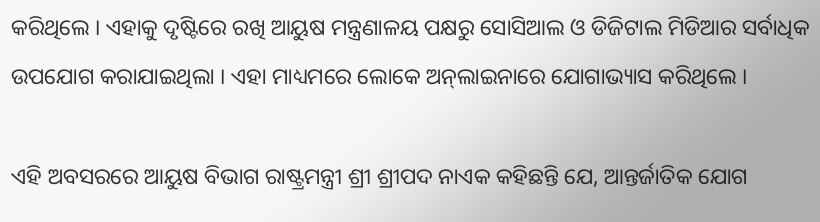କରିଥିଲେ । ଏହାକୁ ଦୃଷ୍ଟିରେ ରଖି ଆୟୁଷ ମନ୍ତ୍ରଣାଳୟ ପକ୍ଷରୁ ସୋସିଆଲ ଓ ଡିଜିଟାଲ ମିଡିଆର ସର୍ବାଧିକ ଉପଯୋଗ କରାଯାଇଥିଲା । ଏହା ମାଧ୍ୟମରେ ଲୋକେ ଅନ୍‌ଲାଇନାରେ ଯୋଗାଭ୍ୟାସ କରିଥିଲେ ।

ଏହି ଅବସରରେ ଆୟୁଷ ବିଭାଗ ରାଷ୍ଟ୍ରମନ୍ତ୍ରୀ ଶ୍ରୀ ଶ୍ରୀପଦ ନାଏକ କହିଛନ୍ତି ଯେ, ଆନ୍ତର୍ଜାତିକ ଯୋଗ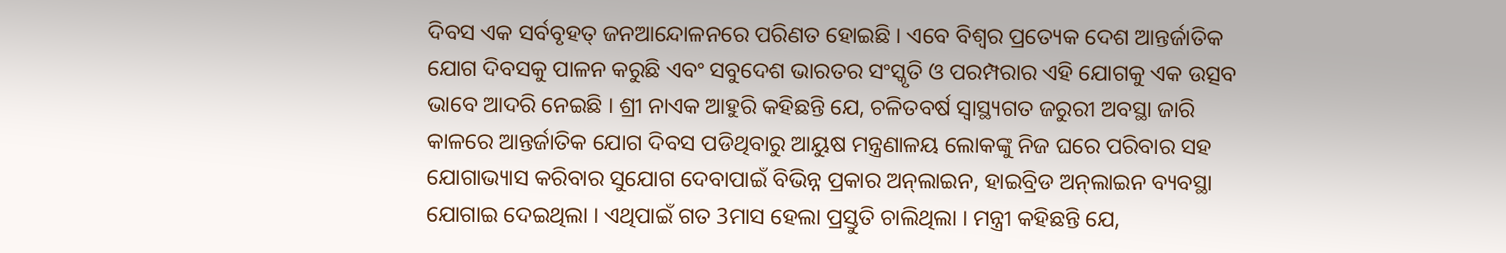ଦିବସ ଏକ ସର୍ବବୃହତ୍‌ ଜନଆନ୍ଦୋଳନରେ ପରିଣତ ହୋଇଛି । ଏବେ ବିଶ୍ୱର ପ୍ରତ୍ୟେକ ଦେଶ ଆନ୍ତର୍ଜାତିକ ଯୋଗ ଦିବସକୁ ପାଳନ କରୁଛି ଏବଂ ସବୁଦେଶ ଭାରତର ସଂସ୍କୃତି ଓ ପରମ୍ପରାର ଏହି ଯୋଗକୁ ଏକ ଉତ୍ସବ ଭାବେ ଆଦରି ନେଇଛି । ଶ୍ରୀ ନାଏକ ଆହୁରି କହିଛନ୍ତି ଯେ, ଚଳିତବର୍ଷ ସ୍ୱାସ୍ଥ୍ୟଗତ ଜରୁରୀ ଅବସ୍ଥା ଜାରି କାଳରେ ଆନ୍ତର୍ଜାତିକ ଯୋଗ ଦିବସ ପଡିଥିବାରୁ ଆୟୁଷ ମନ୍ତ୍ରଣାଳୟ ଲୋକଙ୍କୁ ନିଜ ଘରେ ପରିବାର ସହ ଯୋଗାଭ୍ୟାସ କରିବାର ସୁଯୋଗ ଦେବାପାଇଁ ବିଭିନ୍ନ ପ୍ରକାର ଅନ୍‌ଲାଇନ, ହାଇବ୍ରିଡ ଅନ୍‌ଲାଇନ ବ୍ୟବସ୍ଥା ଯୋଗାଇ ଦେଇଥିଲା । ଏଥିପାଇଁ ଗତ 3ମାସ ହେଲା ପ୍ରସ୍ତୁତି ଚାଲିଥିଲା । ମନ୍ତ୍ରୀ କହିଛନ୍ତି ଯେ,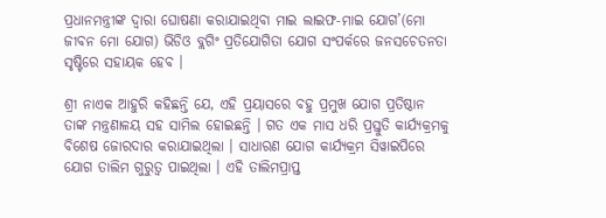ପ୍ରଧାନମନ୍ତ୍ରୀଙ୍କ ଦ୍ୱାରା ଘୋଷଣା କରାଯାଇଥିବା ମାଇ ଲାଇଫ-ମାଇ ଯୋଗ’(ମୋ ଜୀବନ ମୋ ଯୋଗ) ଭିଡିଓ ବ୍ଲଗିଂ ପ୍ରତିଯୋଗିତା ଯୋଗ ସଂପର୍କରେ ଜନସଚେତନତା ସୃଷ୍ଟିରେ ସହାୟକ ହେବ ।

ଶ୍ରୀ ନାଏକ ଆହୁରି କହିଛନ୍ତି ଯେ, ଏହି ପ୍ରୟାସରେ ବହୁ ପ୍ରମୁଖ ଯୋଗ ପ୍ରତିଷ୍ଠାନ ତାଙ୍କ ମନ୍ତ୍ରଣାଳୟ ସହ ସାମିଲ ହୋଇଛନ୍ତି । ଗତ ଏକ ମାସ ଧରି ପ୍ରସ୍ତୁତି କାର୍ଯ୍ୟକ୍ରମକୁ ବିଶେଷ ଜୋରଦାର କରାଯାଇଥିଲା । ସାଧାରଣ ଯୋଗ କାର୍ଯ୍ୟକ୍ରମ ସିୱାଇପିରେ ଯୋଗ ତାଲିମ ଗୁରୁତ୍ୱ ପାଇଥିଲା । ଏହି ତାଲିମପ୍ରାପ୍ତ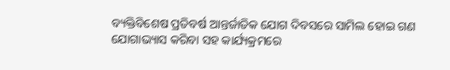ବ୍ୟକ୍ତିବିଶେଷ ପ୍ରତିବର୍ଷ ଆନ୍ତର୍ଜାତିକ ଯୋଗ ଦିବସରେ ସାମିଲ ହୋଇ ଗଣ ଯୋଗାଭ୍ୟାସ କରିବା ସହ କାର୍ଯ୍ୟକ୍ରମରେ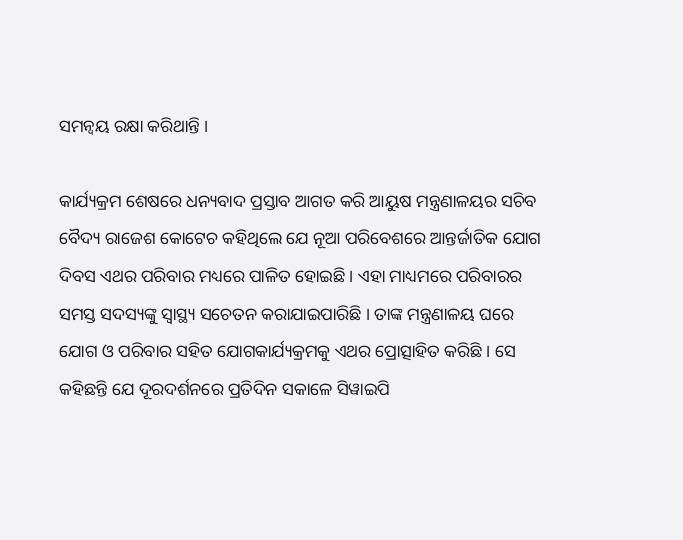ସମନ୍ୱୟ ରକ୍ଷା କରିଥାନ୍ତି ।

କାର୍ଯ୍ୟକ୍ରମ ଶେଷରେ ଧନ୍ୟବାଦ ପ୍ରସ୍ତାବ ଆଗତ କରି ଆୟୁଷ ମନ୍ତ୍ରଣାଳୟର ସଚିବ ବୈଦ୍ୟ ରାଜେଶ କୋଟେଚ କହିଥିଲେ ଯେ ନୂଆ ପରିବେଶରେ ଆନ୍ତର୍ଜାତିକ ଯୋଗ ଦିବସ ଏଥର ପରିବାର ମଧ୍ୟରେ ପାଳିତ ହୋଇଛି । ଏହା ମାଧ୍ୟମରେ ପରିବାରର ସମସ୍ତ ସଦସ୍ୟଙ୍କୁ ସ୍ୱାସ୍ଥ୍ୟ ସଚେତନ କରାଯାଇପାରିଛି । ତାଙ୍କ ମନ୍ତ୍ରଣାଳୟ ଘରେ ଯୋଗ ଓ ପରିବାର ସହିତ ଯୋଗକାର୍ଯ୍ୟକ୍ରମକୁ ଏଥର ପ୍ରୋତ୍ସାହିତ କରିଛି । ସେ କହିଛନ୍ତି ଯେ ଦୂରଦର୍ଶନରେ ପ୍ରତିଦିନ ସକାଳେ ସିୱାଇପି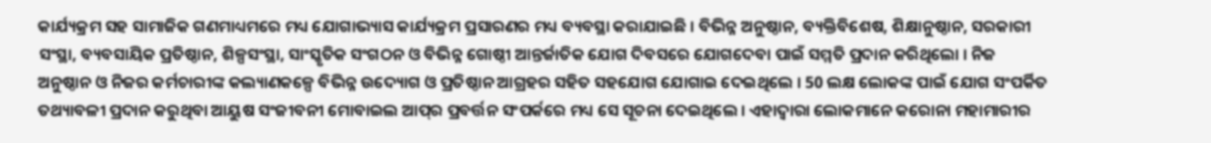କାର୍ଯ୍ୟକ୍ରମ ସହ ସାମାଜିକ ଗଣମାଧ୍ୟମରେ ମଧ୍ୟ ଯୋଗାଭ୍ୟାସ କାର୍ଯ୍ୟକ୍ରମ ପ୍ରସାରଣର ମଧ୍ୟ ବ୍ୟବସ୍ଥା କରାଯାଇଛି । ବିଭିନ୍ନ ଅନୁଷ୍ଠାନ, ବ୍ୟକ୍ତିବିଶେଷ, ଶିକ୍ଷାନୁଷ୍ଠାନ, ସରକାରୀ ସଂସ୍ଥା, ବ୍ୟବସାୟିକ ପ୍ରତିଷ୍ଠାନ, ଶିଳ୍ପସଂସ୍ଥା, ସାଂସ୍କୃତିକ ସଂଗଠନ ଓ ବିଭିନ୍ନ ଗୋଷ୍ଠୀ ଆନ୍ତର୍ଜାତିକ ଯୋଗ ଦିବସରେ ଯୋଗଦେବା ପାଇଁ ସମ୍ମତି ପ୍ରଦାନ କରିଥିଲୋ । ନିଜ ଅନୁଷ୍ଠାନ ଓ ନିଜର କର୍ମଚାରୀଙ୍କ କଲ୍ୟାଣକଳ୍ପେ ବିଭିନ୍ନ ଉଦ୍ୟୋଗ ଓ ପ୍ରତିଷ୍ଠାନ ଆଗ୍ରହର ସହିତ ସହଯୋଗ ଯୋଗାଇ ଦେଇଥିଲେ । 50 ଲକ୍ଷ ଲୋକଙ୍କ ପାଇଁ ଯୋଗ ସଂପର୍କିତ ତଥ୍ୟାବଳୀ ପ୍ରଦାନ କରୁଥିବା ଆୟୁଷ ସଂଜୀବନୀ ମୋବାଇଲ ଆପ୍‌ର ପ୍ରବର୍ତ୍ତନ ସଂପର୍କରେ ମଧ୍ୟ ସେ ସୂଚନା ଦେଇଥିଲେ । ଏହାଦ୍ୱାରା ଲୋକମାନେ କରୋନା ମହାମାରୀର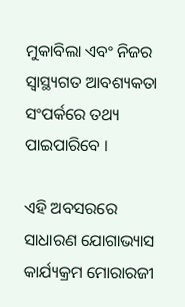ମୁକାବିଲା ଏବଂ ନିଜର ସ୍ୱାସ୍ଥ୍ୟଗତ ଆବଶ୍ୟକତା ସଂପର୍କରେ ତଥ୍ୟ ପାଇପାରିବେ ।

ଏହି ଅବସରରେ ସାଧାରଣ ଯୋଗାଭ୍ୟାସ କାର୍ଯ୍ୟକ୍ରମ ମୋରାରଜୀ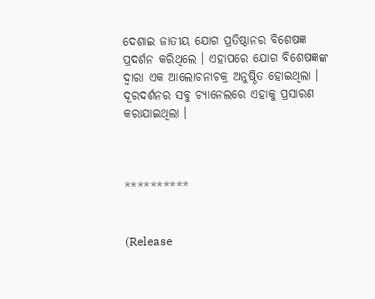ଦେଶାଇ ଜାତୀୟ ଯୋଗ ପ୍ରତିଷ୍ଠାନର ବିଶେଷଜ୍ଞ ପ୍ରଦର୍ଶନ କରିଥିଲେ । ଏହାପରେ ଯୋଗ ବିଶେଷଜ୍ଞଙ୍କ ଦ୍ୱାରା ଏକ ଆଲୋଚନାଚକ୍ର ଅନୁଷ୍ଠିତ ହୋଇଥିଲା । ଦୂରଦର୍ଶନର ସବୁ ଚ୍ୟାନେଲରେ ଏହାକୁ ପ୍ରସାରଣ କରାଯାଇଥିଲା ।



**********


(Release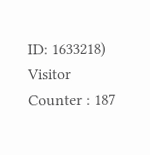ID: 1633218) Visitor Counter : 187